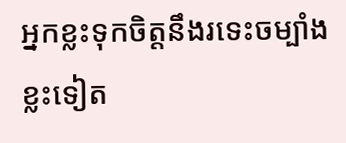អ្នកខ្លះទុកចិត្តនឹងរទេះចម្បាំង ខ្លះទៀត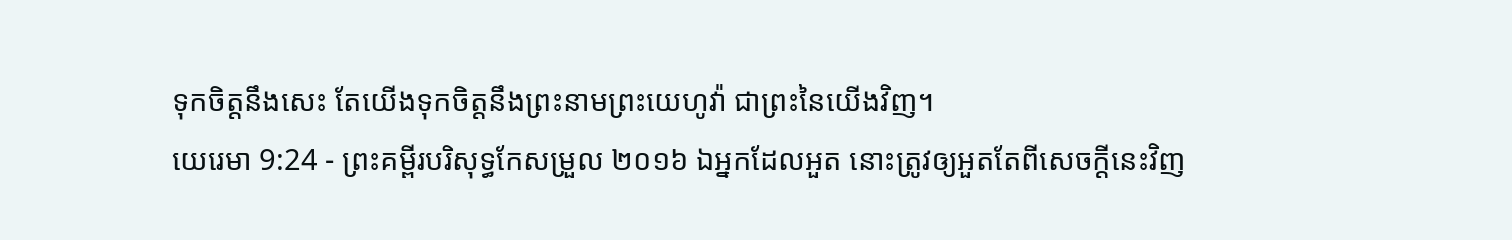ទុកចិត្តនឹងសេះ តែយើងទុកចិត្តនឹងព្រះនាមព្រះយេហូវ៉ា ជាព្រះនៃយើងវិញ។
យេរេមា 9:24 - ព្រះគម្ពីរបរិសុទ្ធកែសម្រួល ២០១៦ ឯអ្នកដែលអួត នោះត្រូវឲ្យអួតតែពីសេចក្ដីនេះវិញ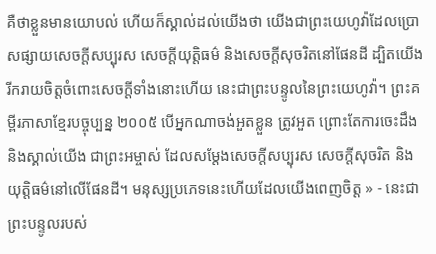គឺថាខ្លួនមានយោបល់ ហើយក៏ស្គាល់ដល់យើងថា យើងជាព្រះយេហូវ៉ាដែលប្រោសផ្សាយសេចក្ដីសប្បុរស សេចក្ដីយុត្តិធម៌ និងសេចក្ដីសុចរិតនៅផែនដី ដ្បិតយើងរីករាយចិត្តចំពោះសេចក្ដីទាំងនោះហើយ នេះជាព្រះបន្ទូលនៃព្រះយេហូវ៉ា។ ព្រះគម្ពីរភាសាខ្មែរបច្ចុប្បន្ន ២០០៥ បើអ្នកណាចង់អួតខ្លួន ត្រូវអួត ព្រោះតែការចេះដឹង និងស្គាល់យើង ជាព្រះអម្ចាស់ ដែលសម្តែងសេចក្ដីសប្បុរស សេចក្ដីសុចរិត និងយុត្តិធម៌នៅលើផែនដី។ មនុស្សប្រភេទនេះហើយដែលយើងពេញចិត្ត » - នេះជាព្រះបន្ទូលរបស់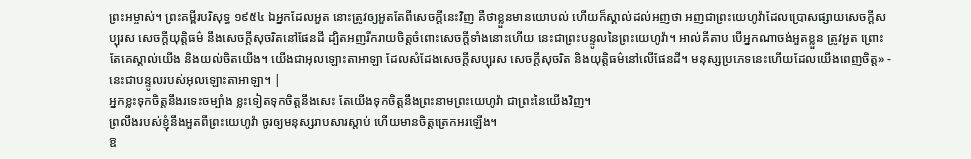ព្រះអម្ចាស់។ ព្រះគម្ពីរបរិសុទ្ធ ១៩៥៤ ឯអ្នកដែលអួត នោះត្រូវឲ្យអួតតែពីសេចក្ដីនេះវិញ គឺថាខ្លួនមានយោបល់ ហើយក៏ស្គាល់ដល់អញថា អញជាព្រះយេហូវ៉ាដែលប្រោសផ្សាយសេចក្ដីសប្បុរស សេចក្ដីយុត្តិធម៌ នឹងសេចក្ដីសុចរិតនៅផែនដី ដ្បិតអញរីករាយចិត្តចំពោះសេចក្ដីទាំងនោះហើយ នេះជាព្រះបន្ទូលនៃព្រះយេហូវ៉ា។ អាល់គីតាប បើអ្នកណាចង់អួតខ្លួន ត្រូវអួត ព្រោះតែគេស្គាល់យើង និងយល់ចិតយើង។ យើងជាអុលឡោះតាអាឡា ដែលសំដែងសេចក្ដីសប្បុរស សេចក្ដីសុចរិត និងយុត្តិធម៌នៅលើផែនដី។ មនុស្សប្រភេទនេះហើយដែលយើងពេញចិត្ត» - នេះជាបន្ទូលរបស់អុលឡោះតាអាឡា។ |
អ្នកខ្លះទុកចិត្តនឹងរទេះចម្បាំង ខ្លះទៀតទុកចិត្តនឹងសេះ តែយើងទុកចិត្តនឹងព្រះនាមព្រះយេហូវ៉ា ជាព្រះនៃយើងវិញ។
ព្រលឹងរបស់ខ្ញុំនឹងអួតពីព្រះយេហូវ៉ា ចូរឲ្យមនុស្សរាបសារស្ដាប់ ហើយមានចិត្តត្រេកអរឡើង។
ឱ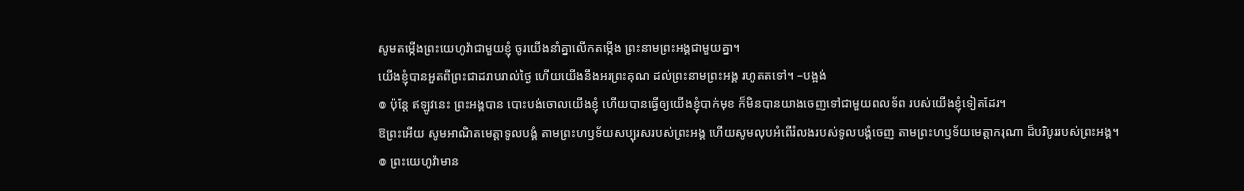សូមតម្កើងព្រះយេហូវ៉ាជាមួយខ្ញុំ ចូរយើងនាំគ្នាលើកតម្កើង ព្រះនាមព្រះអង្គជាមួយគ្នា។
យើងខ្ញុំបានអួតពីព្រះជាដរាបរាល់ថ្ងៃ ហើយយើងនឹងអរព្រះគុណ ដល់ព្រះនាមព្រះអង្គ រហូតតទៅ។ –បង្អង់
៙ ប៉ុន្តែ ឥឡូវនេះ ព្រះអង្គបាន បោះបង់ចោលយើងខ្ញុំ ហើយបានធ្វើឲ្យយើងខ្ញុំបាក់មុខ ក៏មិនបានយាងចេញទៅជាមួយពលទ័ព របស់យើងខ្ញុំទៀតដែរ។
ឱព្រះអើយ សូមអាណិតមេត្តាទូលបង្គំ តាមព្រះហឫទ័យសប្បុរសរបស់ព្រះអង្គ ហើយសូមលុបអំពើរំលងរបស់ទូលបង្គំចេញ តាមព្រះហឫទ័យមេត្តាករុណា ដ៏បរិបូររបស់ព្រះអង្គ។
៙ ព្រះយេហូវ៉ាមាន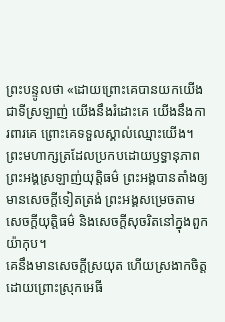ព្រះបន្ទូលថា «ដោយព្រោះគេបានយកយើងជាទីស្រឡាញ់ យើងនឹងរំដោះគេ យើងនឹងការពារគេ ព្រោះគេទទួលស្គាល់ឈ្មោះយើង។
ព្រះមហាក្សត្រដែលប្រកបដោយឫទ្ធានុភាព ព្រះអង្គស្រឡាញ់យុត្តិធម៌ ព្រះអង្គបានតាំងឲ្យមានសេចក្ដីទៀតត្រង់ ព្រះអង្គសម្រេចតាមសេចក្ដីយុត្តិធម៌ និងសេចក្ដីសុចរិតនៅក្នុងពួកយ៉ាកុប។
គេនឹងមានសេចក្ដីស្រយុត ហើយស្រងាកចិត្ត ដោយព្រោះស្រុកអេធី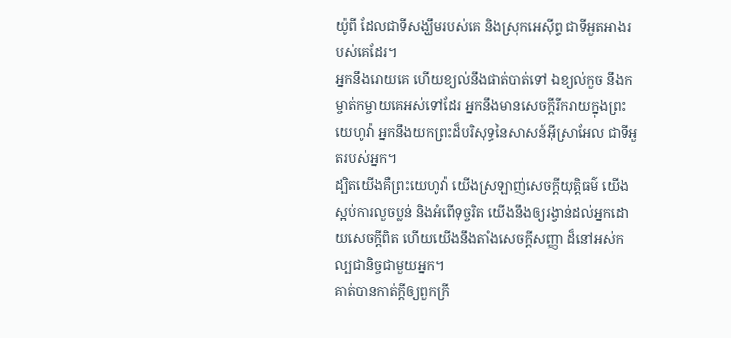យ៉ូពី ដែលជាទីសង្ឃឹមរបស់គេ និងស្រុកអេស៊ីព្ទ ជាទីអួតអាងរបស់គេដែរ។
អ្នកនឹងរោយគេ ហើយខ្យល់នឹងផាត់បាត់ទៅ ឯខ្យល់កួច នឹងកម្ចាត់កម្ចាយគេអស់ទៅដែរ អ្នកនឹងមានសេចក្ដីរីករាយក្នុងព្រះយេហូវ៉ា អ្នកនឹងយកព្រះដ៏បរិសុទ្ធនៃសាសន៍អ៊ីស្រាអែល ជាទីអួតរបស់អ្នក។
ដ្បិតយើងគឺព្រះយេហូវ៉ា យើងស្រឡាញ់សេចក្ដីយុត្តិធម៌ យើងស្អប់ការលួចប្លន់ និងអំពើទុច្ចរិត យើងនឹងឲ្យរង្វាន់ដល់អ្នកដោយសេចក្ដីពិត ហើយយើងនឹងតាំងសេចក្ដីសញ្ញា ដ៏នៅអស់កល្បជានិច្ចជាមួយអ្នក។
គាត់បានកាត់ក្ដីឲ្យពួកក្រី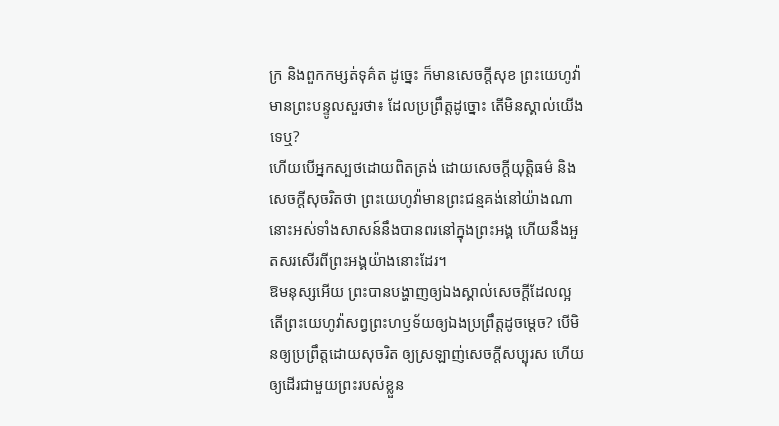ក្រ និងពួកកម្សត់ទុគ៌ត ដូច្នេះ ក៏មានសេចក្ដីសុខ ព្រះយេហូវ៉ាមានព្រះបន្ទូលសួរថា៖ ដែលប្រព្រឹត្តដូច្នោះ តើមិនស្គាល់យើងទេឬ?
ហើយបើអ្នកស្បថដោយពិតត្រង់ ដោយសេចក្ដីយុត្តិធម៌ និងសេចក្ដីសុចរិតថា ព្រះយេហូវ៉ាមានព្រះជន្មគង់នៅយ៉ាងណា នោះអស់ទាំងសាសន៍នឹងបានពរនៅក្នុងព្រះអង្គ ហើយនឹងអួតសរសើរពីព្រះអង្គយ៉ាងនោះដែរ។
ឱមនុស្សអើយ ព្រះបានបង្ហាញឲ្យឯងស្គាល់សេចក្ដីដែលល្អ តើព្រះយេហូវ៉ាសព្វព្រះហឫទ័យឲ្យឯងប្រព្រឹត្តដូចម្តេច? បើមិនឲ្យប្រព្រឹត្តដោយសុចរិត ឲ្យស្រឡាញ់សេចក្ដីសប្បុរស ហើយឲ្យដើរជាមួយព្រះរបស់ខ្លួន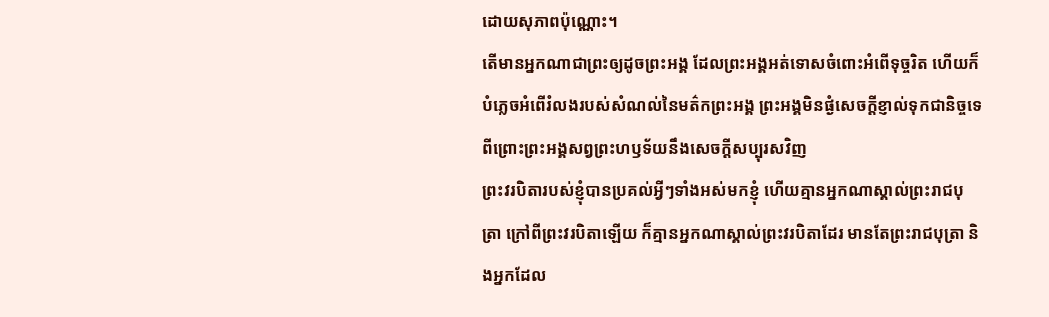ដោយសុភាពប៉ុណ្ណោះ។
តើមានអ្នកណាជាព្រះឲ្យដូចព្រះអង្គ ដែលព្រះអង្គអត់ទោសចំពោះអំពើទុច្ចរិត ហើយក៏បំភ្លេចអំពើរំលងរបស់សំណល់នៃមត៌កព្រះអង្គ ព្រះអង្គមិនផ្ងំសេចក្ដីខ្ញាល់ទុកជានិច្ចទេ ពីព្រោះព្រះអង្គសព្វព្រះហឫទ័យនឹងសេចក្ដីសប្បុរសវិញ
ព្រះវរបិតារបស់ខ្ញុំបានប្រគល់អ្វីៗទាំងអស់មកខ្ញុំ ហើយគ្មានអ្នកណាស្គាល់ព្រះរាជបុត្រា ក្រៅពីព្រះវរបិតាឡើយ ក៏គ្មានអ្នកណាស្គាល់ព្រះវរបិតាដែរ មានតែព្រះរាជបុត្រា និងអ្នកដែល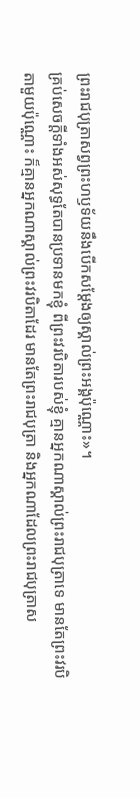ព្រះរាជបុត្រាសព្វព្រះហឫទ័យនឹងបើកសម្តែងឲ្យស្គាល់ព្រះអង្គប៉ុណ្ណោះ»។
គ្រប់សេចក្តីទាំងអស់សុទ្ធតែបានប្រទានមកខ្ញុំ ពីព្រះវរបិតារបស់ខ្ញុំ គ្មានអ្នកណាស្គាល់ព្រះរាជបុត្រាទេ មានតែព្រះវរបិតាមួយប៉ុណ្ណោះ ក៏គ្មានអ្នកណាស្គាល់ព្រះវរបិតាដែរ មានតែព្រះរាជបុត្រា និងអ្នកណាដែលព្រះរាជបុត្រាស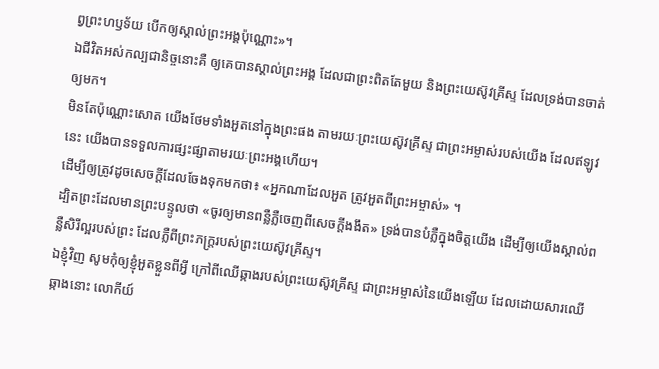ព្វព្រះហឫទ័យ បើកឲ្យស្គាល់ព្រះអង្គប៉ុណ្ណោះ»។
ឯជីវិតអស់កល្បជានិច្ចនោះគឺ ឲ្យគេបានស្គាល់ព្រះអង្គ ដែលជាព្រះពិតតែមួយ និងព្រះយេស៊ូវគ្រីស្ទ ដែលទ្រង់បានចាត់ឲ្យមក។
មិនតែប៉ុណ្ណោះសោត យើងថែមទាំងអួតនៅក្នុងព្រះផង តាមរយៈព្រះយេស៊ូវគ្រីស្ទ ជាព្រះអម្ចាស់របស់យើង ដែលឥឡូវនេះ យើងបានទទួលការផ្សះផ្សាតាមរយៈព្រះអង្គហើយ។
ដើម្បីឲ្យត្រូវដូចសេចក្តីដែលចែងទុកមកថា៖ «អ្នកណាដែលអួត ត្រូវអួតពីព្រះអម្ចាស់» ។
ដ្បិតព្រះដែលមានព្រះបន្ទូលថា «ចូរឲ្យមានពន្លឺភ្លឺចេញពីសេចក្តីងងឹត» ទ្រង់បានបំភ្លឺក្នុងចិត្តយើង ដើម្បីឲ្យយើងស្គាល់ពន្លឺសិរីល្អរបស់ព្រះ ដែលភ្លឺពីព្រះភក្ត្ររបស់ព្រះយេស៊ូវគ្រីស្ទ។
ឯខ្ញុំវិញ សូមកុំឲ្យខ្ញុំអួតខ្លួនពីអ្វី ក្រៅពីឈើឆ្កាងរបស់ព្រះយេស៊ូវគ្រីស្ទ ជាព្រះអម្ចាស់នៃយើងឡើយ ដែលដោយសារឈើឆ្កាងនោះ លោកីយ៍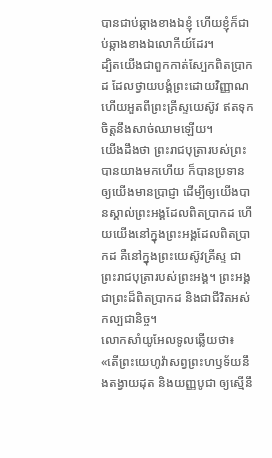បានជាប់ឆ្កាងខាងឯខ្ញុំ ហើយខ្ញុំក៏ជាប់ឆ្កាងខាងឯលោកីយ៍ដែរ។
ដ្បិតយើងជាពួកកាត់ស្បែកពិតប្រាកដ ដែលថ្វាយបង្គំព្រះដោយវិញ្ញាណ ហើយអួតពីព្រះគ្រីស្ទយេស៊ូវ ឥតទុកចិត្តនឹងសាច់ឈាមឡើយ។
យើងដឹងថា ព្រះរាជបុត្រារបស់ព្រះបានយាងមកហើយ ក៏បានប្រទានឲ្យយើងមានប្រាជ្ញា ដើម្បីឲ្យយើងបានស្គាល់ព្រះអង្គដែលពិតប្រាកដ ហើយយើងនៅក្នុងព្រះអង្គដែលពិតប្រាកដ គឺនៅក្នុងព្រះយេស៊ូវគ្រីស្ទ ជាព្រះរាជបុត្រារបស់ព្រះអង្គ។ ព្រះអង្គជាព្រះដ៏ពិតប្រាកដ និងជាជីវិតអស់កល្បជានិច្ច។
លោកសាំយូអែលទូលឆ្លើយថា៖ «តើព្រះយេហូវ៉ាសព្វព្រះហឫទ័យនឹងតង្វាយដុត និងយញ្ញបូជា ឲ្យស្មើនឹ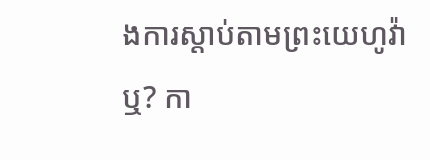ងការស្តាប់តាមព្រះយេហូវ៉ាឬ? កា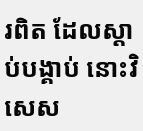រពិត ដែលស្តាប់បង្គាប់ នោះវិសេស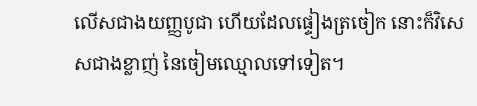លើសជាងយញ្ញបូជា ហើយដែលផ្ទៀងត្រចៀក នោះក៏វិសេសជាងខ្លាញ់ នៃចៀមឈ្មោលទៅទៀត។